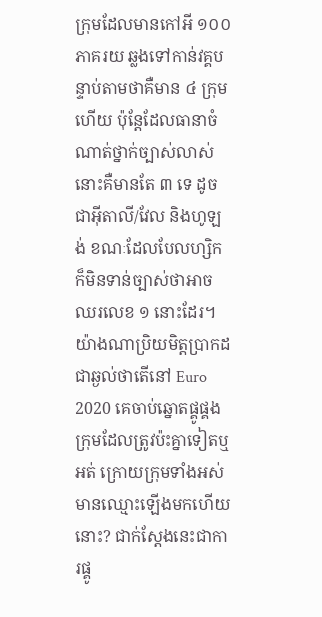ក្រុមដែលមានកៅអី ១០០ ភាគរយ ឆ្លងទៅកាន់វគ្គបន្ទាប់តាមថាគឺមាន ៤ ក្រុមហើយ ប៉ុន្តែដែលធានាចំណាត់ថ្នាក់ច្បាស់លាស់នោះគឺមានតែ ៣ ទេ ដូចជាអ៊ីតាលី/វែល និងហូឡង់ ខណៈដែលបែលហ្សិក ក៏មិនទាន់ច្បាស់ថាអាចឈរលេខ ១ នោះដែរ។
យ៉ាងណាប្រិយមិត្តប្រាកដជាឆ្ងល់ថាតើនៅ Euro 2020 គេចាប់ឆ្នោតផ្គូផ្គងក្រុមដែលត្រូវប៉ះគ្នាទៀតឬអត់ ក្រោយក្រុមទាំងអស់មានឈ្មោះឡើងមកហើយនោះ? ជាក់ស្តែងនេះជាការផ្គូ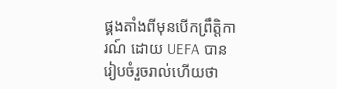ផ្គងតាំងពីមុនបើកព្រឹត្តិការណ៍ ដោយ UEFA បានរៀបចំរួចរាល់ហើយថា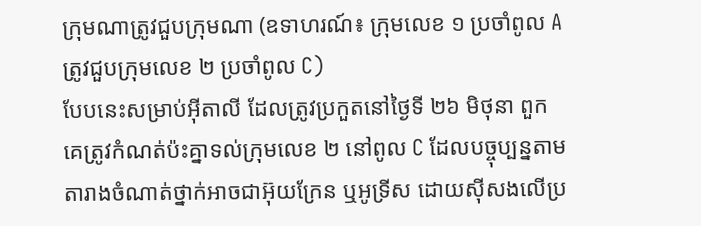ក្រុមណាត្រូវជួបក្រុមណា (ឧទាហរណ៍៖ ក្រុមលេខ ១ ប្រចាំពូល A ត្រូវជួបក្រុមលេខ ២ ប្រចាំពូល C)
បែបនេះសម្រាប់អ៊ីតាលី ដែលត្រូវប្រកួតនៅថ្ងៃទី ២៦ មិថុនា ពួកគេត្រូវកំណត់ប៉ះគ្នាទល់ក្រុមលេខ ២ នៅពូល C ដែលបច្ចុប្បន្នតាមតារាងចំណាត់ថ្នាក់អាចជាអ៊ុយក្រែន ឬអូទ្រីស ដោយស៊ីសងលើប្រ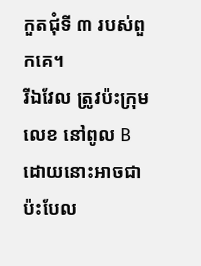កួតជុំទី ៣ របស់ពួកគេ។
រីឯវែល ត្រូវប៉ះក្រុមលេខ នៅពូល B ដោយនោះអាចជាប៉ះបែល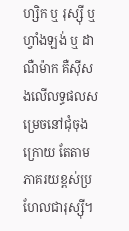ហ្សិក ឬ រុស្ស៊ី ឬហ្វាំងឡង់ ឬ ដាណឺម៉ាក គឺស៊ីសងលើលទ្ធផលសម្រេចនៅជុំចុងក្រោយ តែតាមភាគរយខ្ពស់ប្រហែលជារុស្ស៊ី។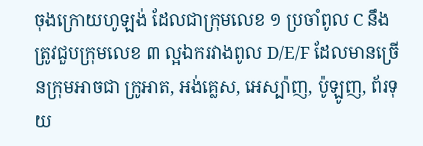ចុងក្រោយហូឡង់ ដែលជាក្រុមលេខ ១ ប្រចាំពូល C នឹងត្រូវជួបក្រុមលេខ ៣ ល្អឯករវាងពូល D/E/F ដែលមានច្រើនក្រុមអាចជា ក្រូអាត, អង់គ្លេស, អេស្ប៉ាញ, ប៉ូឡូញ, ព័រទុយ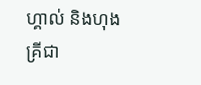ហ្គាល់ និងហុងគ្រីជា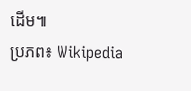ដើម៕
ប្រភព៖ Wikipedia